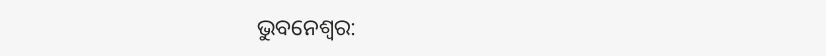ଭୁବନେଶ୍ବର: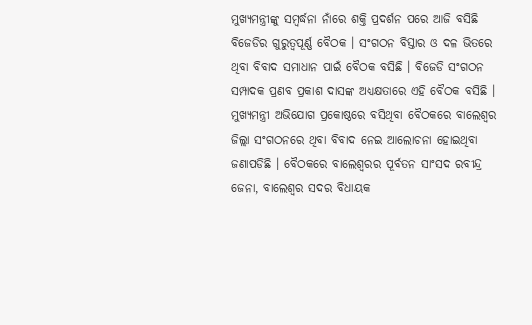ମୁଖ୍ୟମନ୍ତ୍ରୀଙ୍କୁ ସମ୍ବର୍ଦ୍ଧନା ନାଁରେ ଶକ୍ତି ପ୍ରଦର୍ଶନ ପରେ ଆଜି ବସିଛି ବିଜେଡିର ଗୁରୁତ୍ବପୂର୍ଣ୍ଣ ବୈଠକ । ସଂଗଠନ ବିସ୍ତାର ଓ ଦଳ ଭିତରେ ଥିବା ବିବାଦ ସମାଧାନ ପାଇଁ ବୈଠକ ବସିଛି । ବିଜେଡି ସଂଗଠନ ସମ୍ପାଦକ ପ୍ରଣବ ପ୍ରକାଶ ଦାସଙ୍କ ଅଧ୍ୟକ୍ଷତାରେ ଏହି ବୈଠକ ବସିଛି ।
ମୁଖ୍ୟମନ୍ତ୍ରୀ ଅଭିଯୋଗ ପ୍ରକୋଷ୍ଠରେ ବସିଥିବା ବୈଠକରେ ବାଲେଶ୍ଵର ଜିଲ୍ଲା ସଂଗଠନରେ ଥିବା ବିବାଦ ନେଇ ଆଲୋଚନା ହୋଇଥିବା ଜଣାପଡିଛି । ବୈଠକରେ ବାଲେଶ୍ଵରର ପୂର୍ବତନ ସାଂସଦ ରବୀନ୍ଦ୍ର ଜେନା, ବାଲେଶ୍ଵର ସଦର ବିଧାୟକ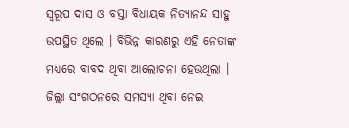ସ୍ବରୂପ ଦାସ ଓ ବସ୍ତା ବିଧାୟକ ନିତ୍ୟାନନ୍ଦ ସାହୁ ଉପସ୍ଥିତ ଥିଲେ । ବିଭିନ୍ନ କାରଣରୁ ଏହି ନେତାଙ୍କ ମଧ୍ୟରେ ବାବଦ ଥିବା ଆଲୋଚନା ହେଉଥିଲା । ଜିଲ୍ଲା ସଂଗଠନରେ ସମସ୍ୟା ଥିବା ନେଇ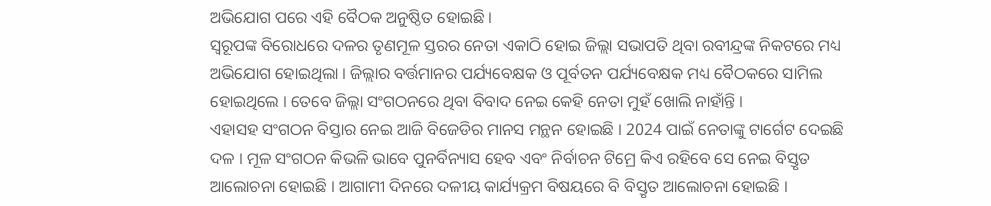ଅଭିଯୋଗ ପରେ ଏହି ବୈଠକ ଅନୁଷ୍ଠିତ ହୋଇଛି ।
ସ୍ବରୂପଙ୍କ ବିରୋଧରେ ଦଳର ତୃଣମୂଳ ସ୍ତରର ନେତା ଏକାଠି ହୋଇ ଜିଲ୍ଲା ସଭାପତି ଥିବା ରବୀନ୍ଦ୍ରଙ୍କ ନିକଟରେ ମଧ୍ୟ ଅଭିଯୋଗ ହୋଇଥିଲା । ଜିଲ୍ଲାର ବର୍ତ୍ତମାନର ପର୍ଯ୍ୟବେକ୍ଷକ ଓ ପୂର୍ବତନ ପର୍ଯ୍ୟବେକ୍ଷକ ମଧ୍ୟ ବୈଠକରେ ସାମିଲ ହୋଇଥିଲେ । ତେବେ ଜିଲ୍ଲା ସଂଗଠନରେ ଥିବା ବିବାଦ ନେଇ କେହି ନେତା ମୁହଁ ଖୋଲି ନାହାଁନ୍ତି ।
ଏହାସହ ସଂଗଠନ ବିସ୍ତାର ନେଇ ଆଜି ବିଜେଡିର ମାନସ ମନ୍ଥନ ହୋଇଛି । 2024 ପାଇଁ ନେତାଙ୍କୁ ଟାର୍ଗେଟ ଦେଇଛି ଦଳ । ମୂଳ ସଂଗଠନ କିଭଳି ଭାବେ ପୁନର୍ବିନ୍ୟାସ ହେବ ଏବଂ ନିର୍ବାଚନ ଟିମ୍ରେ କିଏ ରହିବେ ସେ ନେଇ ବିସ୍ତୃତ ଆଲୋଚନା ହୋଇଛି । ଆଗାମୀ ଦିନରେ ଦଳୀୟ କାର୍ଯ୍ୟକ୍ରମ ବିଷୟରେ ବି ବିସ୍ତୃତ ଆଲୋଚନା ହୋଇଛି ।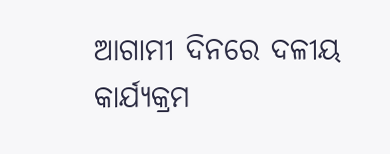ଆଗାମୀ ଦିନରେ ଦଳୀୟ କାର୍ଯ୍ୟକ୍ରମ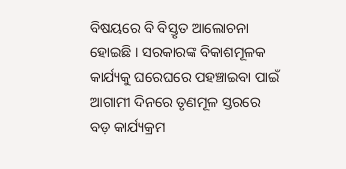ବିଷୟରେ ବି ବିସ୍ତୃତ ଆଲୋଚନା ହୋଇଛି । ସରକାରଙ୍କ ବିକାଶମୂଳକ କାର୍ଯ୍ୟକୁ ଘରେଘରେ ପହଞ୍ଚାଇବା ପାଇଁ ଆଗାମୀ ଦିନରେ ତୃଣମୂଳ ସ୍ତରରେ ବଡ଼ କାର୍ଯ୍ୟକ୍ରମ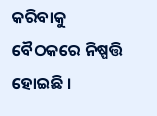କରିବାକୁ ବୈଠକରେ ନିଷ୍ପତ୍ତି ହୋଇଛି ।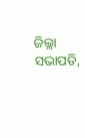ଜିଲ୍ଲା ସଭାପତି,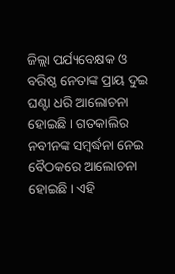ଜିଲ୍ଲା ପର୍ଯ୍ୟବେକ୍ଷକ ଓ ବରିଷ୍ଠ ନେତାଙ୍କ ପ୍ରାୟ ଦୁଇ ଘଣ୍ଟା ଧରି ଆଲୋଚନା ହୋଇଛି । ଗତକାଲିର ନବୀନଙ୍କ ସମ୍ବର୍ଦ୍ଧନା ନେଇ ବୈଠକରେ ଆଲୋଚନା ହୋଇଛି । ଏହି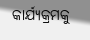କାର୍ଯ୍ୟକ୍ରମକୁ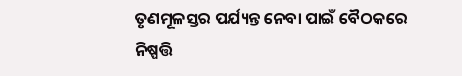ତୃଣମୂଳସ୍ତର ପର୍ଯ୍ୟନ୍ତ ନେବା ପାଇଁ ବୈଠକରେ ନିଷ୍ପତ୍ତି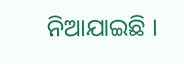ନିଆଯାଇଛି ।